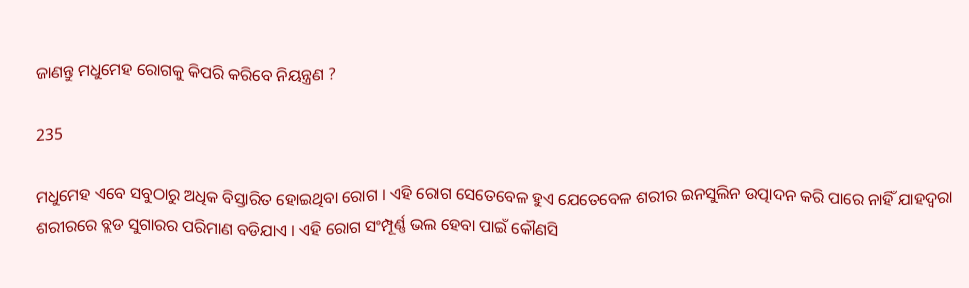ଜାଣନ୍ତୁ ମଧୁମେହ ରୋଗକୁ କିପରି କରିବେ ନିୟନ୍ତ୍ରଣ ?

235

ମଧୁମେହ ଏବେ ସବୁଠାରୁ ଅଧିକ ବିସ୍ତାରିତ ହୋଇଥିବା ରୋଗ । ଏହି ରୋଗ ସେତେବେଳ ହୁଏ ଯେତେବେଳ ଶରୀର ଇନସୁଲିନ ଉତ୍ପାଦନ କରି ପାରେ ନାହିଁ ଯାହଦ୍ୱରା ଶରୀରରେ ବ୍ଲଡ ସୁଗାରର ପରିମାଣ ବଡିଯାଏ । ଏହି ରୋଗ ସଂମ୍ପୂର୍ଣ୍ଣ ଭଲ ହେବା ପାଇଁ କୌଣସି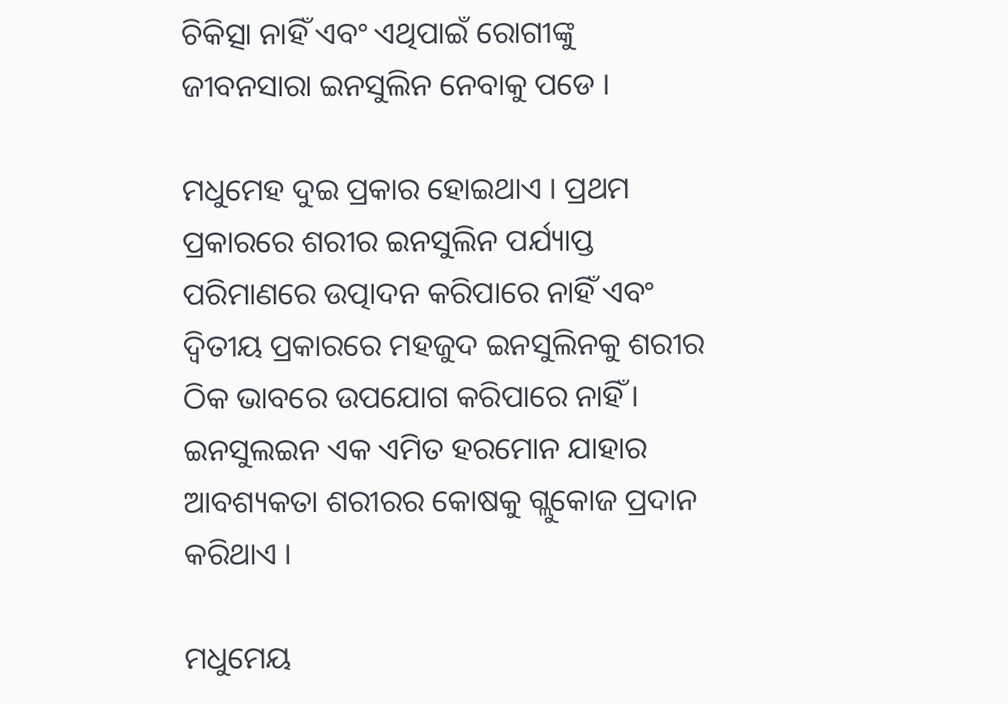ଚିକିତ୍ସା ନାହିଁ ଏବଂ ଏଥିପାଇଁ ରୋଗୀଙ୍କୁ ଜୀବନସାରା ଇନସୁଲିନ ନେବାକୁ ପଡେ ।

ମଧୁମେହ ଦୁଇ ପ୍ରକାର ହୋଇଥାଏ । ପ୍ରଥମ ପ୍ରକାରରେ ଶରୀର ଇନସୁଲିନ ପର୍ଯ୍ୟାପ୍ତ ପରିମାଣରେ ଉତ୍ପାଦନ କରିପାରେ ନାହିଁ ଏବଂ ଦ୍ୱିତୀୟ ପ୍ରକାରରେ ମହଜୁଦ ଇନସୁଲିନକୁ ଶରୀର ଠିକ ଭାବରେ ଉପଯୋଗ କରିପାରେ ନାହିଁ । ଇନସୁଲଇନ ଏକ ଏମିତ ହରମୋନ ଯାହାର ଆବଶ୍ୟକତା ଶରୀରର କୋଷକୁ ଗ୍ଲୁକୋଜ ପ୍ରଦାନ କରିଥାଏ ।

ମଧୁମେୟ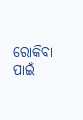ରୋକିବା ପାଇଁ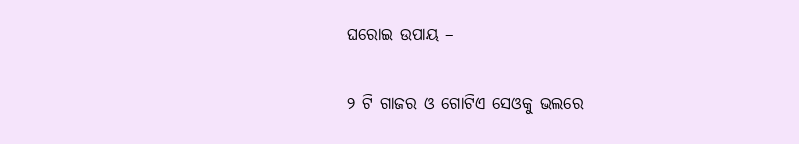ଘରୋଇ ଉପାୟ –

୨ ଟି ଗାଜର ଓ ଗୋଟିଏ ସେଓକୁ ଭଲରେ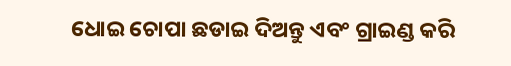ଧୋଇ ଚୋପା ଛଡାଇ ଦିଅନ୍ତୁ ଏବଂ ଗ୍ରାଇଣ୍ଡ କରି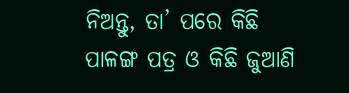ନିଅନ୍ତୁ, ତା’ ପରେ କିଛି ପାଳଙ୍ଗ ପତ୍ର ଓ କିଛି ଜୁଆଣି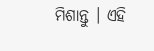ମିଶାନ୍ତୁ । ଏହି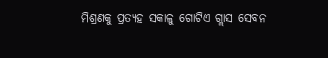ମିଶ୍ରଣକୁ ପ୍ରତ୍ୟହ ସକାଳୁ ଗୋଟିଏ ଗ୍ଲାସ ସେବନ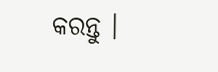କରନ୍ତୁ ।